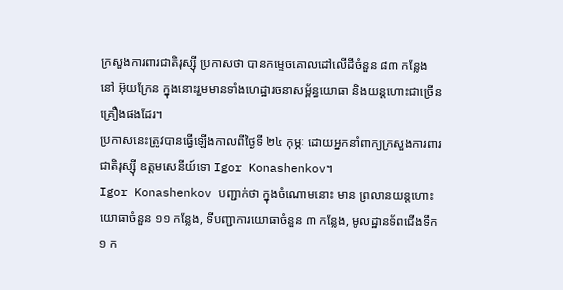ក្រសួងការពារជាតិរុស្ស៊ី ប្រកាសថា បានកម្ទេចគោលដៅលើដីចំនួន ៨៣ កន្លែង នៅ អ៊ុយក្រែន ក្នុងនោះរួមមានទាំងហេដ្ឋារចនាសម្ព័ន្ធយោធា និងយន្តហោះជាច្រើនគ្រឿងផងដែរ។
ប្រកាសនេះត្រូវបានធ្វើឡើងកាលពីថ្ងៃទី ២៤ កុម្ភៈ ដោយអ្នកនាំពាក្យក្រសួងការពារជាតិរុស្ស៊ី ឧត្តមសេនីយ៍ទោ Igor Konashenkov។
Igor Konashenkov បញ្ជាក់ថា ក្នុងចំណោមនោះ មាន ព្រលានយន្តហោះយោធាចំនួន ១១ កន្លែង, ទីបញ្ជាការយោធាចំនួន ៣ កន្លែង, មូលដ្ឋានទ័ពជើងទឹក ១ ក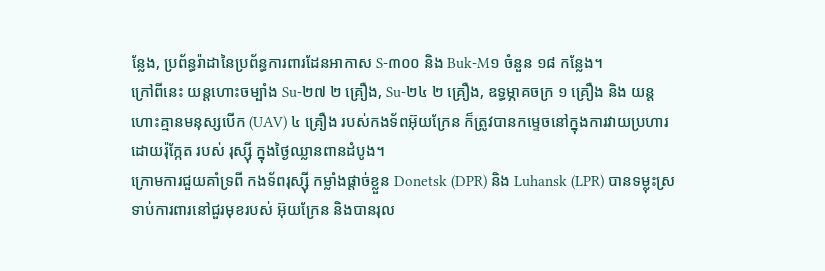ន្លែង, ប្រព័ន្ធរ៉ាដានៃប្រព័ន្ធការពារដែនអាកាស S-៣០០ និង Buk-M១ ចំនួន ១៨ កន្លែង។
ក្រៅពីនេះ យន្តហោះចម្បាំង Su-២៧ ២ គ្រឿង, Su-២៤ ២ គ្រឿង, ឧទ្ធម្ភាគចក្រ ១ គ្រឿង និង យន្តហោះគ្មានមនុស្សបើក (UAV) ៤ គ្រឿង របស់កងទ័ពអ៊ុយក្រែន ក៏ត្រូវបានកម្ទេចនៅក្នុងការវាយប្រហារដោយរ៉ុក្កែត របស់ រុស្ស៊ី ក្នុងថ្ងៃឈ្លានពានដំបូង។
ក្រោមការជួយគាំទ្រពី កងទ័ពរុស្ស៊ី កម្លាំងផ្ដាច់ខ្លួន Donetsk (DPR) និង Luhansk (LPR) បានទម្លុះស្រទាប់ការពារនៅជួរមុខរបស់ អ៊ុយក្រែន និងបានរុល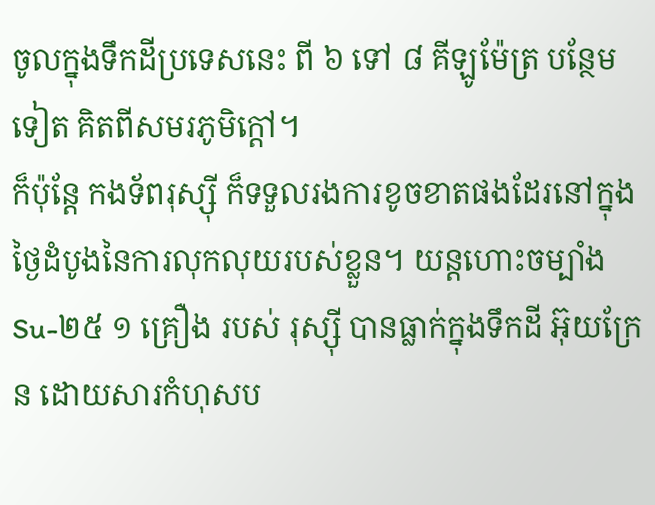ចូលក្នុងទឹកដីប្រទេសនេះ ពី ៦ ទៅ ៨ គីឡូម៉ែត្រ បន្ថែមទៀត គិតពីសមរភូមិក្ដៅ។
ក៏ប៉ុន្តែ កងទ័ពរុស្ស៊ី ក៏ទទួលរងការខូចខាតផងដែរនៅក្នុងថ្ងៃដំបូងនៃការលុកលុយរបស់ខ្លួន។ យន្តហោះចម្បាំង Su-២៥ ១ គ្រឿង របស់ រុស្ស៊ី បានធ្លាក់ក្នុងទឹកដី អ៊ុយក្រែន ដោយសារកំហុសប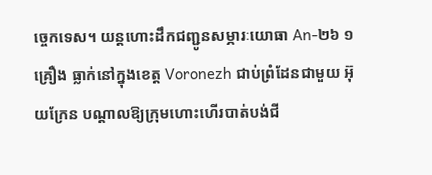ច្ចេកទេស។ យន្តហោះដឹកជញ្ជូនសម្ភារៈយោធា An-២៦ ១ គ្រឿង ធ្លាក់នៅក្នុងខេត្ត Voronezh ជាប់ព្រំដែនជាមួយ អ៊ុយក្រែន បណ្ដាលឱ្យក្រុមហោះហើរបាត់បង់ជី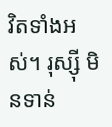វិតទាំងអស់។ រុស្ស៊ី មិនទាន់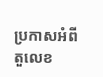ប្រកាសអំពីតួលេខ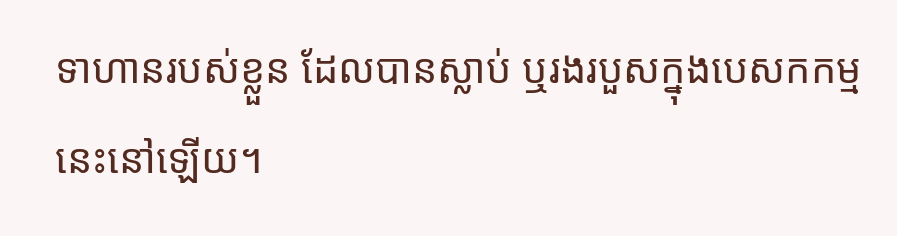ទាហានរបស់ខ្លួន ដែលបានស្លាប់ ឬរងរបួសក្នុងបេសកកម្មនេះនៅឡើយ។